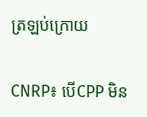ត្រឡប់ក្រោយ

CNRP៖ បើCPP មិន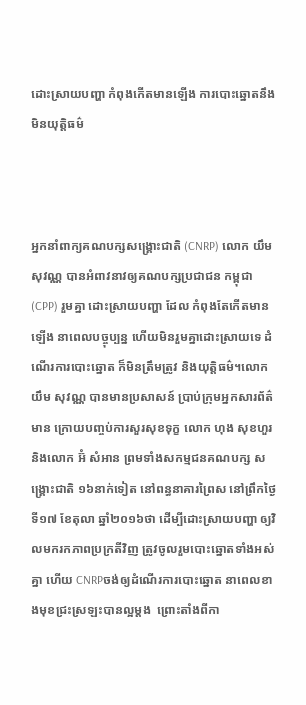ដោះស្រាយបញ្ហា កំពុងកើតមានឡើង ការបោះឆ្នោតនឹង មិនយុត្តិធម៌



អ្នកនាំពាក្យគណបក្សសង្រ្គោះជាតិ (CNRP) លោក យឹម សុវណ្ណ បានអំពាវនាវឲ្យគណបក្សប្រជាជន កម្ពុជា (CPP) រួមគ្នា ដោះស្រាយបញ្ហា ដែល កំពុងតែកើតមានឡើង នាពេលបច្ចុប្បន្ន ហើយមិនរួមគ្នាដោះស្រាយទេ ដំណើរការបោះឆ្នោត ក៏មិនត្រឹមត្រូវ និងយុត្តិធម៌។លោក យឹម សុវណ្ណ បានមានប្រសាសន៍ ប្រាប់ក្រុមអ្នកសារព័ត៌មាន ក្រោយបញ្ចប់ការសួរសុខទុក្ខ លោក ហុង សុខហួរ និងលោក អ៊ំ សំអាន ព្រមទាំងសកម្មជនគណបក្ស សង្រ្គោះជាតិ ១៦នាក់ទៀត នៅពន្ធនាគារព្រៃស នៅព្រឹកថ្ងៃទី១៧ ខែតុលា ឆ្នាំ២០១៦ថា ដើម្បីដោះស្រាយបញ្ហា ឲ្យវិលមករកភាពប្រក្រតីវិញ ត្រូវចូលរួមបោះឆ្នោតទាំងអស់គ្នា ហើយ CNRPចង់ឲ្យដំណើរការបោះឆ្នោត នាពេលខាងមុខជ្រះស្រឡះបានល្អម្តង  ព្រោះតាំងពីកា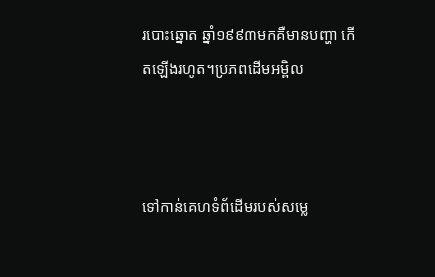របោះឆ្នោត ឆ្នាំ១៩៩៣មកគឺមានបញ្ហា កើតឡើងរហូត។ប្រភពដើមអម្ពិល



ទៅកាន់គេហទំព័ដើមរបស់សម្លេ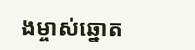ងម្ចាស់ឆ្នោត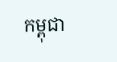កម្ពុជា